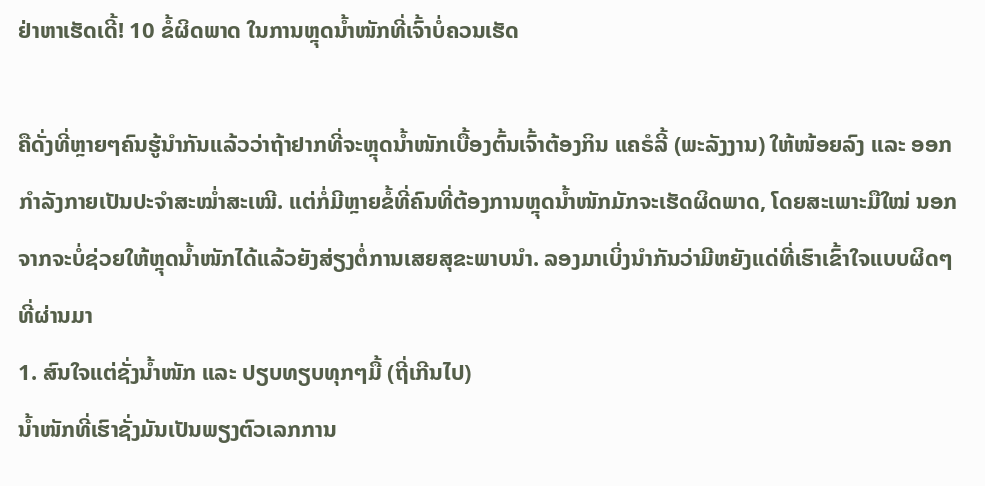ຢ່າຫາເຮັດເດີ້! 10 ຂໍ້ຜິດພາດ ໃນການຫຼຸດນ້ຳໜັກທີ່ເຈົ້າບໍ່ຄວນເຮັດ

ຄືດັ່ງທີ່ຫຼາຍໆຄົນຮູ້ນຳກັນແລ້ວວ່າຖ້າຢາກທີ່ຈະຫຼຸດນ້ຳໜັກເບື້ອງຕົ້ນເຈົ້າຕ້ອງກິນ ແຄຣໍລີ້ (ພະລັງງານ) ໃຫ້ໜ້ອຍລົງ ແລະ ອອກກຳລັງກາຍເປັນປະຈຳສະໝ່ຳສະເໝີ. ແຕ່ກໍ່ມີຫຼາຍຂໍ້ທີ່ຄົນທີ່ຕ້ອງການຫຼຸດນ້ຳໜັກມັກຈະເຮັດຜິດພາດ, ໂດຍສະເພາະມືໃໝ່ ນອກຈາກຈະບໍ່ຊ່ວຍໃຫ້ຫຼຸດນ້ຳໜັກໄດ້ແລ້ວຍັງສ່ຽງຕໍ່ການເສຍສຸຂະພາບນໍາ. ລອງມາເບິ່ງນຳກັນວ່າມີຫຍັງແດ່ທີ່ເຮົາເຂົ້າໃຈແບບຜິດໆທີ່ຜ່ານມາ
1. ສົນໃຈແຕ່ຊັ່ງນ້ຳໜັກ ແລະ ປຽບທຽບທຸກໆມື້ (ຖີ່ເກີນໄປ)
ນ້ຳໜັກທີ່ເຮົາຊັ່ງມັນເປັນພຽງຕົວເລກການ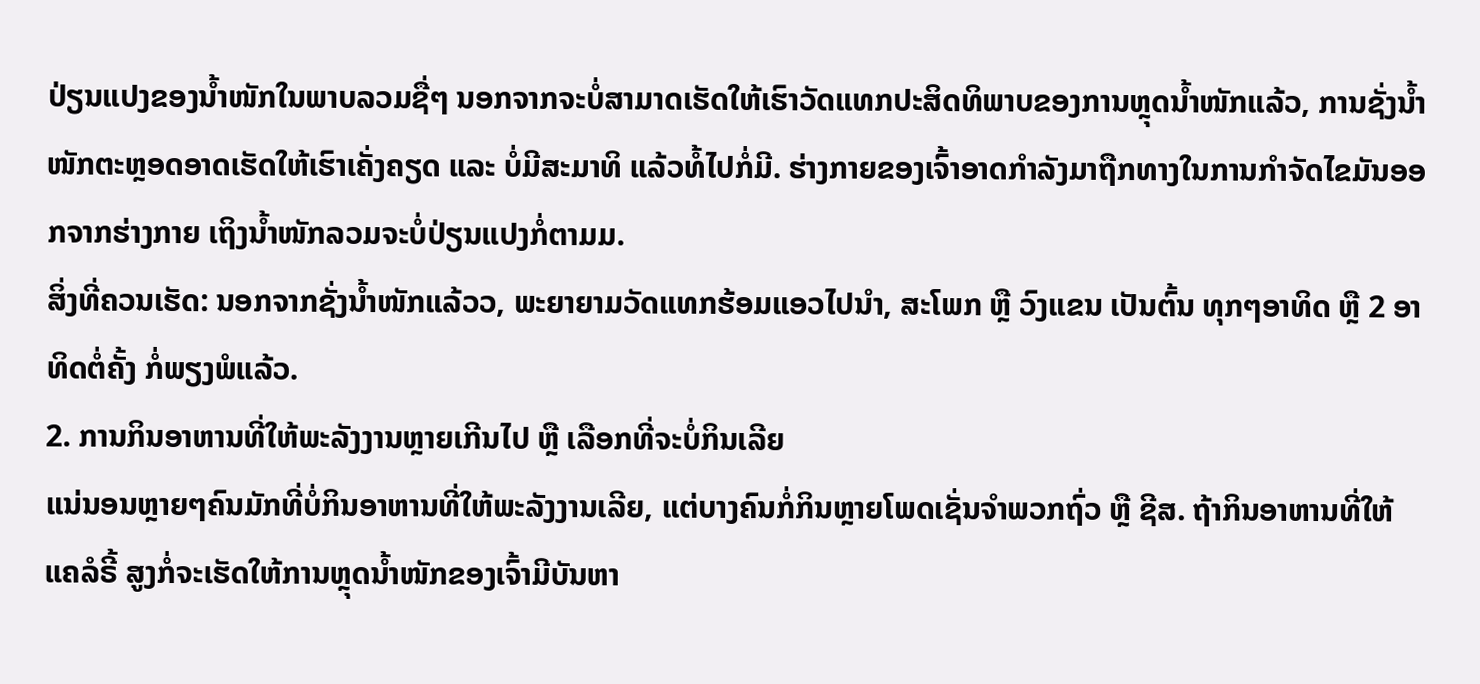ປ່ຽນແປງຂອງນ້ຳໜັກໃນພາບລວມຊື່ໆ ນອກຈາກຈະບໍ່ສາມາດເຮັດໃຫ້ເຮົາວັດແທກປະສິດທິພາບຂອງການຫຼຸດນ້ຳໜັກແລ້ວ, ການຊັ່ງນ້ຳໜັກຕະຫຼອດອາດເຮັດໃຫ້ເຮົາເຄັ່ງຄຽດ ແລະ ບໍ່ມີສະມາທິ ແລ້ວທໍ້ໄປກໍ່ມີ. ຮ່າງກາຍຂອງເຈົ້າອາດກຳລັງມາຖືກທາງໃນການກຳຈັດໄຂມັນອອກຈາກຮ່າງກາຍ ເຖິງນ້ຳໜັກລວມຈະບໍ່ປ່ຽນແປງກໍ່ຕາມມ.
ສິ່ງທີ່ຄວນເຮັດ: ນອກຈາກຊັ່ງນ້ຳໜັກແລ້ວວ, ພະຍາຍາມວັດແທກຮ້ອມແອວໄປນຳ, ສະໂພກ ຫຼື ວົງແຂນ ເປັນຕົ້ນ ທຸກໆອາທິດ ຫຼື 2 ອາທິດຕໍ່ຄັ້ງ ກໍ່ພຽງພໍແລ້ວ.
2. ການກິນອາຫານທີ່ໃຫ້ພະລັງງານຫຼາຍເກີນໄປ ຫຼື ເລືອກທີ່ຈະບໍ່ກິນເລີຍ
ແນ່ນອນຫຼາຍໆຄົນມັກທີ່ບໍ່ກິນອາຫານທີ່ໃຫ້ພະລັງງານເລີຍ, ແຕ່ບາງຄົນກໍ່ກິນຫຼາຍໂພດເຊັ່ນຈຳພວກຖົ່ວ ຫຼື ຊີສ. ຖ້າກິນອາຫານທີ່ໃຫ້ ແຄລໍຣີ້ ສູງກໍ່ຈະເຮັດໃຫ້ການຫຼຸດນ້ຳໜັກຂອງເຈົ້າມີບັນຫາ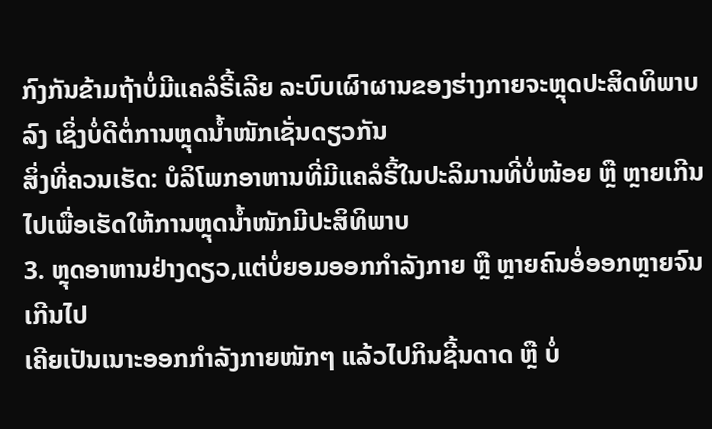ກົງກັນຂ້າມຖ້າບໍ່ມີແຄລໍຣີ້ເລີຍ ລະບົບເຜົາຜານຂອງຮ່າງກາຍຈະຫຼຸດປະສິດທິພາບລົງ ເຊິ່ງບໍ່ດີຕໍ່ການຫຼຸດນ້ຳໜັກເຊັ່ນດຽວກັນ
ສິ່ງທີ່ຄວນເຮັດ: ບໍລິໂພກອາຫານທີ່ມີແຄລໍຣີ້ໃນປະລິມານທີ່ບໍ່ໜ້ອຍ ຫຼື ຫຼາຍເກີນໄປເພື່ອເຮັດໃຫ້ການຫຼຸດນ້ຳໜັກມີປະສິທິພາບ
3. ຫຼຸດອາຫານຢ່າງດຽວ,ແຕ່ບໍ່ຍອມອອກກຳລັງກາຍ ຫຼື ຫຼາຍຄົນອໍ່ອອກຫຼາຍຈົນເກີນໄປ
ເຄີຍເປັນເນາະອອກກຳລັງກາຍໜັກໆ ແລ້ວໄປກິນຊີ້ນດາດ ຫຼື ບໍ່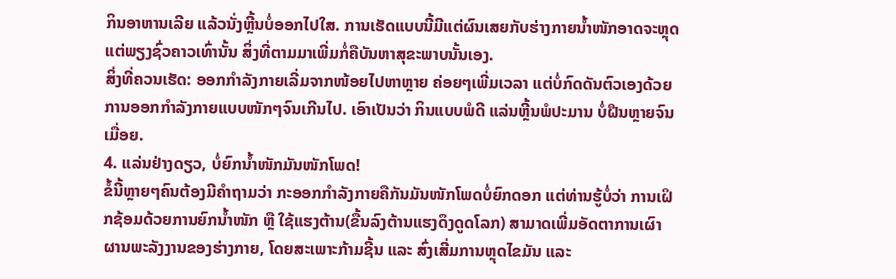ກິນອາຫານເລີຍ ແລ້ວນັ່ງຫຼີ້ນບໍ່ອອກໄປໃສ. ການເຮັດແບບນີ້ມີແຕ່ຜົນເສຍກັບຮ່າງກາຍນ້ຳໜັກອາດຈະຫຼຸດແຕ່ພຽງຊົ່ວຄາວເທົ່ານັ້ນ ສິ່ງທີ່ຕາມມາເພີ່ມກໍ່ຄືບັນຫາສຸຂະພາບນັ້ນເອງ.
ສິ່ງທີ່ຄວນເຮັດ: ອອກກຳລັງກາຍເລີ່ມຈາກໜ້ອຍໄປຫາຫຼາຍ ຄ່ອຍໆເພີ່ມເວລາ ແຕ່ບໍ່ກົດດັນຕົວເອງດ້ວຍການອອກກຳລັງກາຍແບບໜັກໆຈົນເກີນໄປ. ເອົາເປັນວ່າ ກິນແບບພໍດີ ແລ່ນຫຼີ້ນພໍປະມານ ບໍ່ຝືນຫຼາຍຈົນເມື່ອຍ.
4. ແລ່ນຢ່າງດຽວ, ບໍ່ຍົກນ້ຳໜັກມັນໜັກໂພດ!
ຂໍ້ນີ້ຫຼາຍໆຄົນຕ້ອງມີຄຳຖາມວ່າ ກະອອກກຳລັງກາຍຄືກັນມັນໜັກໂພດບໍ່ຍົກດອກ ແຕ່ທ່ານຮູ້ບໍ່ວ່າ ການເຝິກຊ້ອມດ້ວຍການຍົກນ້ຳໜັກ ຫຼື ໃຊ້ແຮງຕ້ານ(ຂື້ນລົງຕ້ານແຮງດຶງດູດໂລກ) ສາມາດເພີ່ມອັດຕາການເຜົາຜານພະລັງງານຂອງຮ່າງກາຍ, ໂດຍສະເພາະກ້າມຊີ້ນ ແລະ ສົ່ງເສີ່ມການຫຼຸດໄຂມັນ ແລະ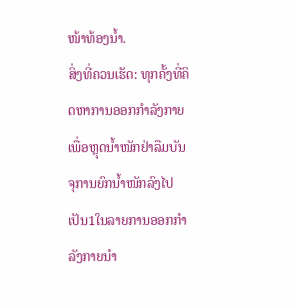ໜ້າທ້ອງນ້ຳ.
ສິ່ງທີ່ຄວນເຮັດ: ທຸກຄັ້ງທີ່ຄິດຫາການອອກກຳລັງກາຍເພື່ອຫຼຸດນ້ຳໜັກຢ່າລືມບັນຈຸການຍົກນ້ຳໜັກລົງໄປເປັນ1ໃນລາຍການອອກກຳລັງກາຍນຳ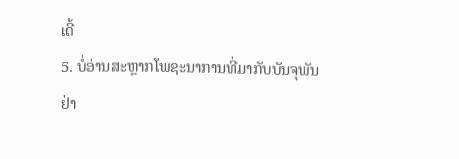ເດີ້
5. ບໍ່ອ່ານສະຫຼາກໂພຊະນາການທີ່ມາກັບບັນຈຸພັນ
ຢ່າ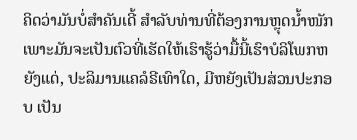ຄິດວ່າມັນບໍ່ສຳຄັນເດີ້ ສຳລັບທ່ານທີ່ຕ້ອງການຫຼຸດນ້ຳໜັກ ເພາະມັນຈະເປັນຕົວທີ່ເຮັດໃຫ້ເຮົາຮູ້ວ່າມື້ນີ້ເຮົາບໍລິໂພກຫຍັງແດ່, ປະລິມານແຄລໍຣີເທົາໃດ, ມີຫຍັງເປັນສ່ວນປະກອບ ເປັນ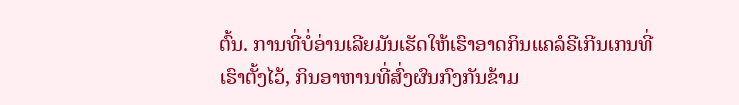ຕົ້ນ. ການທີ່ບໍ່ອ່ານເລີຍມັນເຮັດໃຫ້ເຮົາອາດກິນແຄລໍຣີເກີນເກນທີ່ເຮົາຕັ້ງໄວ້, ກິນອາຫານທີ່ສົ່ງຜົນກົງກັນຂ້າມ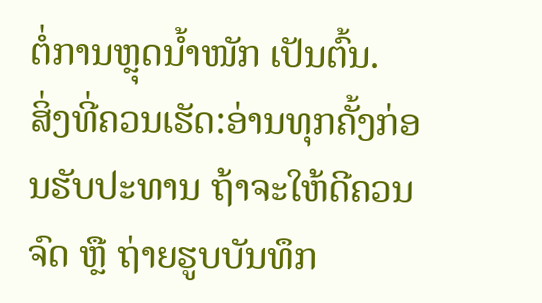ຕໍ່ການຫຼຸດນ້ຳໜັກ ເປັນຕົ້ນ.
ສິ່ງທີ່ຄວນເຮັດ:ອ່ານທຸກຄັ້ງກ່ອນຮັບປະທານ ຖ້າຈະໃຫ້ດີຄວນຈົດ ຫຼື ຖ່າຍຮູບບັນທຶກ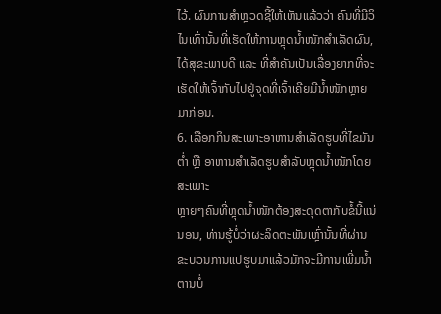ໄວ້. ຜົນການສຳຫຼວດຊີ້ໃຫ້ເຫັນແລ້ວວ່າ ຄົນທີ່ມີວິໄນເທົ່ານັ້ນທີ່ເຮັດໃຫ້ການຫຼຸດນ້ຳໜັກສໍາເລັດຜົນ, ໄດ້ສຸຂະພາບດີ ແລະ ທີ່ສຳຄັນເປັນເລື່ອງຍາກທີ່ຈະເຮັດໃຫ້ເຈົ້າກັບໄປຢູ່ຈຸດທີ່ເຈົ້າເຄີຍມີນ້ຳໜັກຫຼາຍມາກ່ອນ.
6. ເລືອກກິນສະເພາະອາຫານສຳເລັດຮູບທີ່ໄຂມັນຕ່ຳ ຫຼື ອາຫານສຳເລັດຮູບສຳລັບຫຼຸດນ້ຳໜັກໂດຍສະເພາະ
ຫຼາຍໆຄົນທີ່ຫຼຸດນ້ຳໜັກຕ້ອງສະດຸດຕາກັບຂໍ້ນີ້ແນ່ນອນ, ທ່ານຮູ້ບໍ່ວ່າຜະລິດຕະພັນເຫຼົ່ານັ້ນທີ່ຜ່ານຂະບວນການແປຮູບມາແລ້ວມັກຈະມີການເພີ່ມນ້ຳຕານບໍ່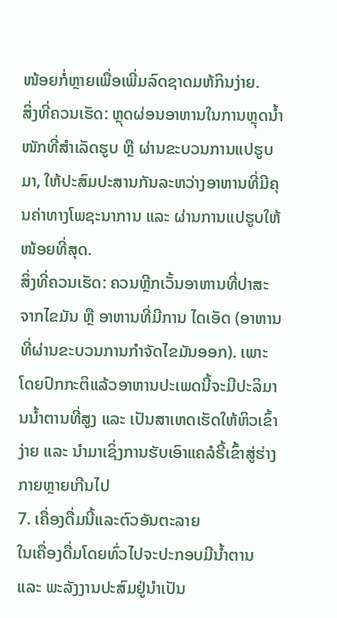ໜ້ອຍກໍ່ຫຼາຍເພື່ອເພີ່ມລົດຊາດມຫ້ກິນງ່າຍ.
ສິ່ງທີ່ຄວນເຮັດ: ຫຼຸດຜ່ອນອາຫານໃນການຫຼຸດນ້ຳໜັກທີ່ສຳເລັດຮູບ ຫຼື ຜ່ານຂະບວນການແປຮູບມາ, ໃຫ້ປະສົມປະສານກັນລະຫວ່າງອາຫານທີ່ມີຄຸນຄ່າທາງໂພຊະນາການ ແລະ ຜ່ານການແປຮູບໃຫ້ໜ້ອຍທີ່ສຸດ.
ສິ່ງທີ່ຄວນເຮັດ: ຄວນຫຼີກເວັ້ນອາຫານທີ່ປາສະຈາກໄຂມັນ ຫຼື ອາຫານທີ່ມີການ ໄດເອັດ (ອາຫານທີ່ຜ່ານຂະບວນການກຳຈັດໄຂມັນອອກ). ເພາະໂດຍປົກກະຕິແລ້ວອາຫານປະເພດນີ້ຈະມີປະລິມານນ້ຳຕານທີ່ສູງ ແລະ ເປັນສາເຫດເຮັດໃຫ້ຫິວເຂົ້າງ່າຍ ແລະ ນຳມາເຊິ່ງການຮັບເອົາແຄລໍຣີ້ເຂົ້າສູ່ຮ່າງກາຍຫຼາຍເກີນໄປ
7. ເຄື່ອງດື່ມນີ້ແລະຕົວອັນຕະລາຍ
ໃນເຄື່ອງດື່ມໂດຍທົ່ວໄປຈະປະກອບມີນ້ຳຕານ ແລະ ພະລັງງານປະສົມຢູ່ນຳເປັນ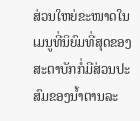ສ່ວນໃຫຍ່ຂະໜາດໃນເມນູທີ່ນິຍົມທີ່ສຸດຂອງສະຕາບັກກໍ່ມີສ່ວນປະສົມຂອງນ້ຳຕານລະ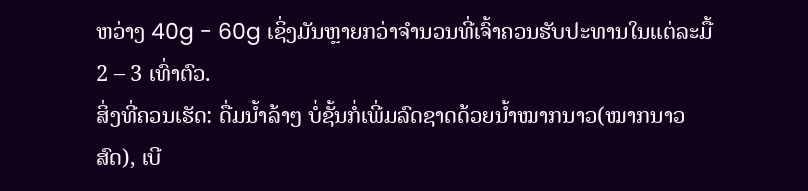ຫວ່າງ 40g - 60g ເຊິ່ງມັນຫຼາຍກວ່າຈຳນວນທີ່ເຈົ້າຄວນຮັບປະທານໃນແຕ່ລະມື້ 2 – 3 ເທົ່າຕົວ.
ສິ່ງທີ່ຄວນເຮັດ: ດື່ມນ້ຳລ້າໆ ບໍ່ຊັ້ນກໍ່ເພີ່ມລົດຊາດດ້ວຍນ້ຳໝາກນາວ(ໝາກນາວສົດ), ເບີ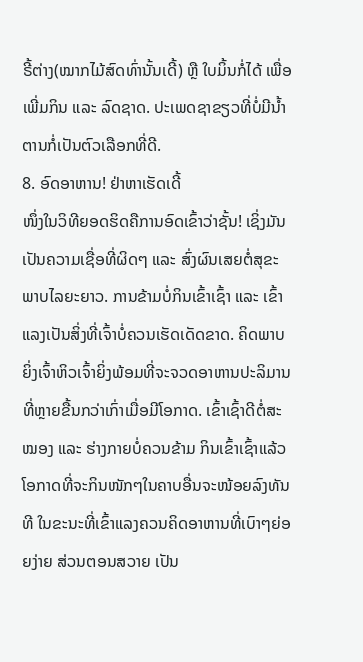ຣີ້ຕ່າງ(ໝາກໄມ້ສົດທົ່ານັ້ນເດີ້) ຫຼື ໃບມິ້ນກໍ່ໄດ້ ເພື່ອເພີ່ມກິນ ແລະ ລົດຊາດ. ປະເພດຊາຂຽວທີ່ບໍ່ມີນ້ຳຕານກໍ່ເປັນຕົວເລືອກທີ່ດີ.
8. ອົດອາຫານ! ຢ່າຫາເຮັດເດີ້
ໜຶ່ງໃນວິທີຍອດຮິດຄືການອົດເຂົ້າວ່າຊັ້ນ! ເຊິ່ງມັນເປັນຄວາມເຊື່ອທີ່ຜິດໆ ແລະ ສົ່ງຜົນເສຍຕໍ່ສຸຂະພາບໄລຍະຍາວ. ການຂ້າມບໍ່ກິນເຂົ້າເຊົ້າ ແລະ ເຂົ້າແລງເປັນສິ່ງທີ່ເຈົ້າບໍ່ຄວນເຮັດເດັດຂາດ. ຄິດພາບຍິ່ງເຈົ້າຫິວເຈົ້າຍິ່ງພ້ອມທີ່ຈະຈວດອາຫານປະລິມານທີ່ຫຼາຍຂື້ນກວ່າເກົ່າເມື່ອມີໂອກາດ. ເຂົ້າເຊົ້າດີຕໍ່ສະໝອງ ແລະ ຮ່າງກາຍບໍ່ຄວນຂ້າມ ກິນເຂົ້າເຊົ້າແລ້ວໂອກາດທີ່ຈະກິນໜັກໆໃນຄາບອື່ນຈະໜ້ອຍລົງທັນທີ ໃນຂະນະທີ່ເຂົ້າແລງຄວນຄິດອາຫານທີ່ເບົາໆຍ່ອຍງ່າຍ ສ່ວນຕອນສວາຍ ເປັນ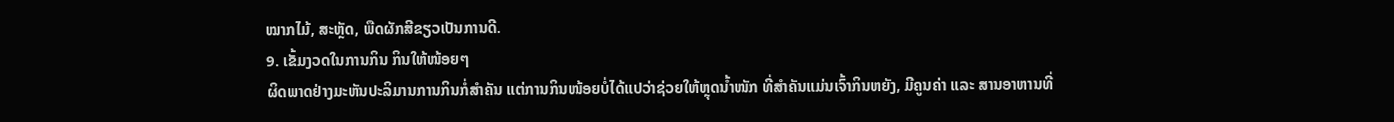ໝາກໄມ້, ສະຫຼັດ, ພືດຜັກສີຂຽວເປັນການດີ.
9. ເຂັ້ມງວດໃນການກິນ ກິນໃຫ້ໜ້ອຍໆ
ຜິດພາດຢ່າງມະຫັນປະລິມານການກິນກໍ່ສຳຄັນ ແຕ່ການກິນໜ້ອຍບໍ່ໄດ້ແປວ່າຊ່ວຍໃຫ້ຫຼຸດນ້ຳໜັກ ທີ່ສຳຄັນແມ່ນເຈົ້າກິນຫຍັງ, ມີຄູນຄ່າ ແລະ ສານອາຫານທີ່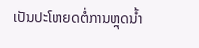ເປັນປະໂຫຍດຕໍ່ການຫຼຸດນ້ຳ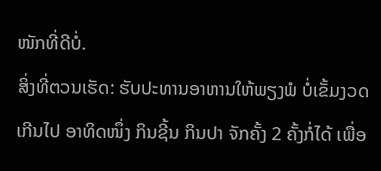ໜັກທີ່ດີບໍ່.
ສິ່ງທີ່ຕວນເຮັດ: ຮັບປະທານອາຫານໃຫ້ພຽງພໍ ບໍ່ເຂັ້ມງວດເກີນໄປ ອາທິດໜຶ່ງ ກິນຊີ້ນ ກິນປາ ຈັກຄັ້ງ 2 ຄັ້ງກໍ່ໄດ້ ເພື່ອ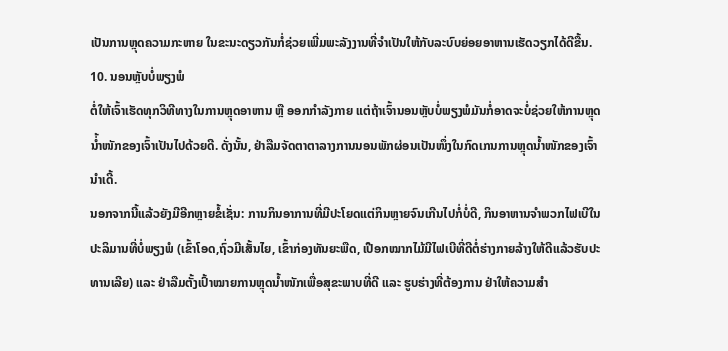ເປັນການຫຼຸດຄວາມກະຫາຍ ໃນຂະນະດຽວກັນກໍ່ຊ່ວຍເພີ່ມພະລັງງານທີ່ຈຳເປັນໃຫ້ກັບລະບົບຍ່ອຍອາຫານເຮັດວຽກໄດ້ດີຂື້ນ.
10. ນອນຫຼັບບໍ່ພຽງພໍ
ຕໍ່ໃຫ້ເຈົ້າເຮັດທຸກວິທີທາງໃນການຫຼຸດອາຫານ ຫຼື ອອກກຳລັງກາຍ ແຕ່ຖ້າເຈົ້ານອນຫຼັບບໍ່ພຽງພໍມັນກໍ່ອາດຈະບໍ່ຊ່ວຍໃຫ້ການຫຼຸດນ່້ຳໜັກຂອງເຈົ້າເປັນໄປດ້ວຍດີ. ດັ່ງນັ້ນ, ຢ່າລືມຈັດຕາຕາລາງການນອນພັກຜ່ອນເປັນໜຶ່ງໃນກົດເກນການຫຼຸດນ້ຳໜັກຂອງເຈົ້ານຳເດີ້.
ນອກຈາກນີ້ແລ້ວຍັງມີອີກຫຼາຍຂໍ້ເຊັ່ນ: ການກິນອາການທີ່ມີປະໂຍດແຕ່ກິນຫຼາຍຈົນເກີນໄປກໍ່ບໍ່ດີ, ກິນອາຫານຈຳພວກໄຟເບີໃນປະລິມານທີ່ບໍ່ພຽງພໍ (ເຂົ້າໂອດ,ຖົ່ວມີເສັ້ນໄຍ, ເຂົ້າກ່ອງທັນຍະພືດ, ເປືອກໝາກໄມ້ມີໄຟເບີທີ່ດີຕໍ່ຮ່າງກາຍລ້າງໃຫ້ດີແລ້ວຮັບປະທານເລີຍ) ແລະ ຢ່າລືມຕັ້ງເປົ້າໝາຍການຫຼຸດນ້ຳໜັກເພື່ອສຸຂະພາບທີ່ດີ ແລະ ຮູບຮ່າງທີ່ຕ້ອງການ ຢ່າໃຫ້ຄວາມສຳ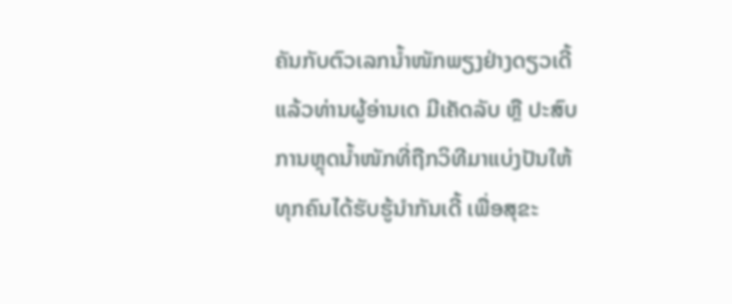ຄັນກັບຕົວເລກນ້ຳໜັກພຽງຢ່າງດຽວເດີ້
ແລ້ວທ່ານຜູ້ອ່ານເດ ມີເຄັດລັບ ຫຼື ປະສົບການຫຼຸດນ້ຳໜັກທີ່ຖືກວິທີມາແບ່ງປັນໃຫ້ທຸກຄົນໄດ້ຮັບຮູ້ນຳກັນເດີ້ ເພື່ອສຸຂະ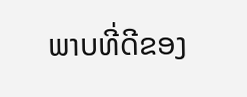ພາບທີ່ດີຂອງ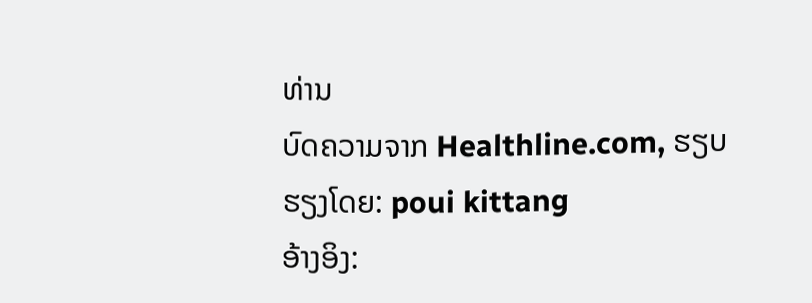ທ່ານ
ບົດຄວາມຈາກ Healthline.com, ຮຽບຮຽງໂດຍ: poui kittang
ອ້າງອິງ: